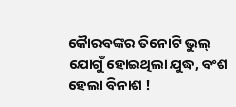କୈାରବଙ୍କର ତିନୋଟି ଭୁଲ୍ ଯୋଗୁଁ ହୋଇଥିଲା ଯୁଦ୍ଧ, ବଂଶ ହେଲା ବିନାଶ !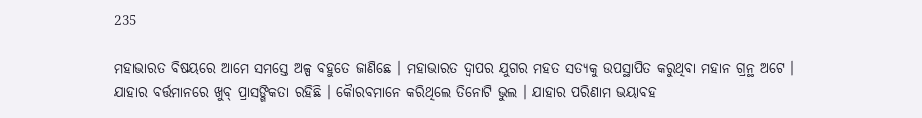235

ମହାଭାରତ ବିଷୟରେ ଆମେ ସମସ୍ତେ ଅଳ୍ପ ବହୁତେ ଜାଣିଛେ । ମହାଭାରତ ଦ୍ୱାପର ଯୁଗର ମହତ ସତ୍ୟକୁ ଉପସ୍ଥାପିତ କରୁଥିବା ମହାନ ଗ୍ରନ୍ଥ ଅଟେ । ଯାହାର ବର୍ତ୍ତମାନରେ ଖୁବ୍ ପ୍ରାସଙ୍ଗିକତା ରହିଛି । କୈାରବମାନେ କରିଥିଲେ ତିନୋଟି ଭୁଲ । ଯାହାର ପରିଣାମ ଭୟାବହ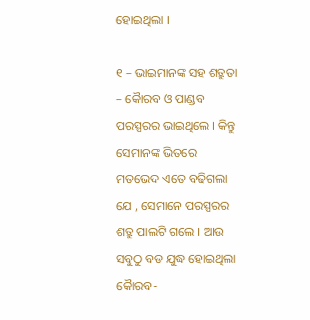ହୋଇଥିଲା ।

୧ – ଭାଇମାନଙ୍କ ସହ ଶତ୍ରୁତା – କୈାରବ ଓ ପାଣ୍ଡବ ପରସ୍ପରର ଭାଇଥିଲେ । କିନ୍ତୁ ସେମାନଙ୍କ ଭିତରେ ମତଭେଦ ଏତେ ବଢିଗଲା ଯେ , ସେମାନେ ପରସ୍ପରର ଶତ୍ରୁ ପାଲଟି ଗଲେ । ଆଉ ସବୁଠୁ ବଡ ଯୁଦ୍ଧ ହୋଇଥିଲା କୈାରବ-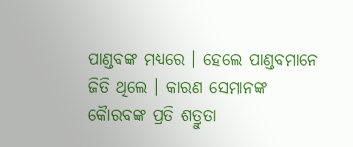ପାଣ୍ଡବଙ୍କ ମଧ୍ୟରେ । ହେଲେ ପାଣ୍ଡବମାନେ ଜିତି ଥିଲେ । କାରଣ ସେମାନଙ୍କ କୈାରବଙ୍କ ପ୍ରତି ଶତ୍ରୁତା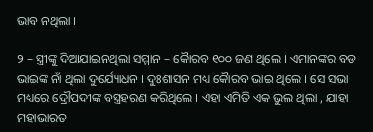ଭାବ ନଥିଲା ।

୨ – ସ୍ତ୍ରୀଙ୍କୁ ଦିଆଯାଇନଥିଲା ସମ୍ମାନ – କୈାରବ ୧୦୦ ଜଣ ଥିଲେ । ଏମାନଙ୍କର ବଡ ଭାଇଙ୍କ ନାଁ ଥିଲା ଦୁର୍ଯ୍ୟୋଧନ । ଦୁଃଶାସନ ମଧ୍ୟ କୈାରବ ଭାଇ ଥିଲେ । ସେ ସଭା ମଧ୍ୟରେ ଦ୍ରୌପଦୀଙ୍କ ବସ୍ତ୍ରହରଣ କରିଥିଲେ । ଏହା ଏମିତି ଏକ ଭୁଲ ଥିଲା , ଯାହା ମହାଭାରତ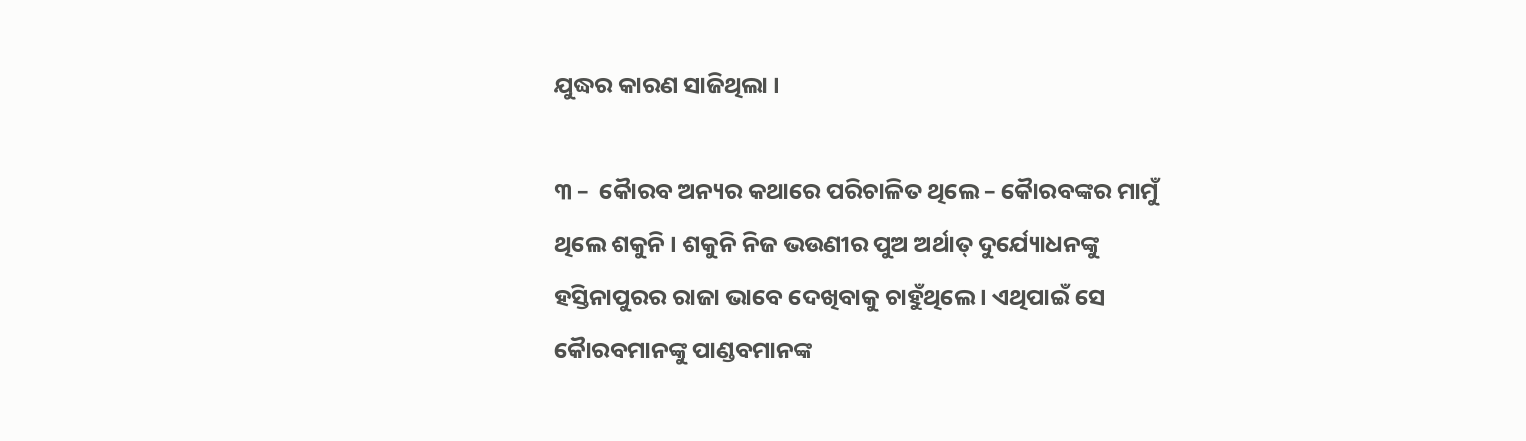ଯୁଦ୍ଧର କାରଣ ସାଜିଥିଲା ।

୩ –  କୈାରବ ଅନ୍ୟର କଥାରେ ପରିଚାଳିତ ଥିଲେ – କୈାରବଙ୍କର ମାମୁଁ ଥିଲେ ଶକୁନି । ଶକୁନି ନିଜ ଭଉଣୀର ପୁଅ ଅର୍ଥାତ୍ ଦୁର୍ଯ୍ୟୋଧନଙ୍କୁ ହସ୍ତିନାପୁରର ରାଜା ଭାବେ ଦେଖିବାକୁ ଚାହୁଁଥିଲେ । ଏଥିପାଇଁ ସେ କୈାରବମାନଙ୍କୁ ପାଣ୍ଡବମାନଙ୍କ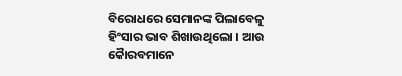ବିରୋଧରେ ସେମାନଙ୍କ ପିଲାବେଳୁ ହିଂସାର ଭାବ ଶିଖାଉଥିଲୋ । ଆଉ କୈାରବମାନେ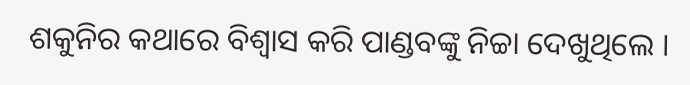ଶକୁନିର କଥାରେ ବିଶ୍ୱାସ କରି ପାଣ୍ଡବଙ୍କୁ ନିଚ୍ଚା ଦେଖୁଥିଲେ ।